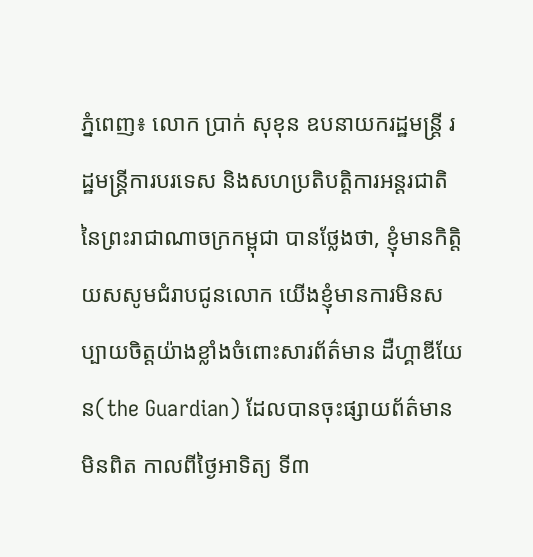ភ្នំពេញ៖ លោក ប្រាក់ សុខុន ឧបនាយករដ្ឋមន្រ្តី រដ្ឋមន្រ្តីការបរទេស និងសហប្រតិបត្តិការអន្តរជាតិនៃព្រះរាជាណាចក្រកម្ពុជា បានថ្លែងថា, ខ្ញុំមានកិត្តិយសសូមជំរាបជូនលោក យើងខ្ញុំមានការមិនសប្បាយចិត្តយ៉ាងខ្លាំងចំពោះសារព័ត៌មាន ដឺហ្គាឌីយែន(the Guardian) ដែលបានចុះផ្សាយព័ត៌មានមិនពិត កាលពីថ្ងៃអាទិត្យ ទី៣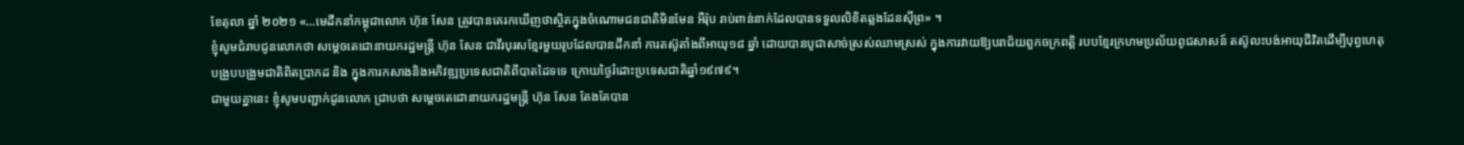ខែតុលា ឆ្នាំ ២០២១ «…មេដឹកនាំកម្ពុជាលោក ហ៊ុន សែន ត្រូវបានគេរកឃើញថាស្ថិតក្នុងចំណោមជនជាតិមិនមែន អឺរ៉ុប រាប់ពាន់នាក់ដែលបានទទួលលិខិតឆ្លងដែនស៊ីព្រ» ។
ខ្ញុំសូមជំរាបជូនលោកថា សម្តេចតេជោនាយករដ្ឋមន្ត្រី ហ៊ុន សែន ជាវីរបុរសខ្មែរមួយរូបដែលបានដឹកនាំ ការតស៊ូតាំងពីអាយុ១៨ ឆ្នាំ ដោយបានបូជាសាច់ស្រស់ឈាមស្រស់ ក្នុងការវាយឱ្យបរាជ័យពួកចក្រពត្តិ របបខ្មែរក្រហមប្រល័យពូជសាសន៍ តស៊ូលះបង់អាយុជីវិតដើម្បីបុព្វហេតុបង្រួបបង្រួមជាតិពិតប្រាកដ និង ក្នុងការកសាងនិងអភិវឌ្ឍប្រទេសជាតិពីបាតដៃទទេ ក្រោយថ្ងៃរំដោះប្រទេសជាតិឆ្នាំ១៩៧៩។
ជាមួយគ្នានេះ ខ្ញុំសូមបញ្ជាក់ជូនលោក ជ្រាបថា សម្តេចតេជោនាយករដ្ឋមន្ត្រី ហ៊ុន សែន តែងតែបាន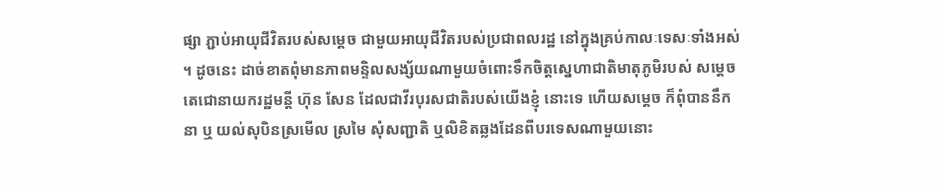ផ្សា ភ្ជាប់អាយុជីវិតរបស់សម្តេច ជាមួយអាយុជីវិតរបស់ប្រជាពលរដ្ឋ នៅក្នុងគ្រប់កាលៈទេសៈទាំងអស់ ។ ដូចនេះ ដាច់ខាតពុំមានភាពមន្ទិលសង្ស័យណាមួយចំពោះទឹកចិត្តស្នេហាជាតិមាតុភូមិរបស់ សម្តេចតេជោនាយករដ្ឋមន្តី ហ៊ុន សែន ដែលជាវីរបុរសជាតិរបស់យើងខ្ញុំ នោះទេ ហើយសម្តេច ក៏ពុំបាននឹកនា ឬ យល់សុបិនស្រមើល ស្រមៃ សុំសញ្ជាតិ ឬលិខិតឆ្លងដែនពីបរទេសណាមួយនោះ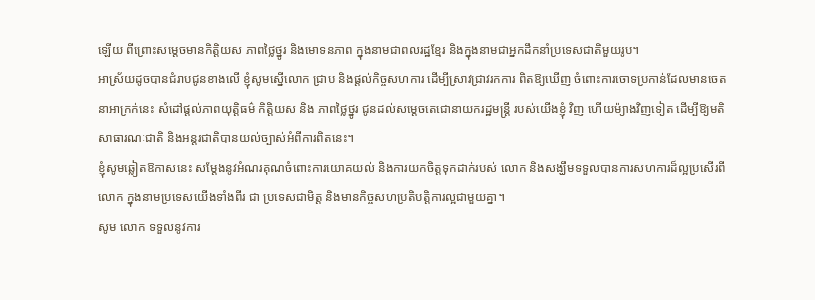ឡើយ ពីព្រោះសម្តេចមានកិត្តិយស ភាពថ្លៃថ្នូរ និងមោទនភាព ក្នុងនាមជាពលរដ្ឋខ្មែរ និងក្នុងនាមជាអ្នកដឹកនាំប្រទេសជាតិមួយរូប។
អាស្រ័យដូចបានជំរាបជូនខាងលើ ខ្ញុំសូមស្នើលោក ជ្រាប និងផ្តល់កិច្ចសហការ ដើម្បីស្រាវជ្រាវរកការ ពិតឱ្យឃើញ ចំពោះការចោទប្រកាន់ដែលមានចេតនាអាក្រក់នេះ សំដៅផ្តល់ភាពយុត្តិធម៌ កិត្តិយស និង ភាពថ្លៃថ្នូរ ជូនដល់សម្តេចតេជោនាយករដ្ឋមន្ត្រី របស់យើងខ្ញុំ វិញ ហើយម៉្យាងវិញទៀត ដើម្បីឱ្យមតិ សាធារណៈជាតិ និងអន្តរជាតិបានយល់ច្បាស់អំពីការពិតនេះ។
ខ្ញុំសូមឆ្លៀតឱកាសនេះ សម្តែងនូវអំណរគុណចំពោះការយោគយល់ និងការយកចិត្តទុកដាក់របស់ លោក និងសង្ឃឹមទទួលបានការសហការដ៏ល្អប្រសើរពីលោក ក្នុងនាមប្រទេសយើងទាំងពីរ ជា ប្រទេសជាមិត្ត និងមានកិច្ចសហប្រតិបត្តិការល្អជាមួយគ្នា។
សូម លោក ទទួលនូវការ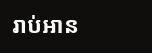រាប់អាន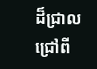ដ៏ជ្រាលជ្រៅពី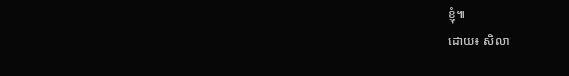ខ្ញុំ៕
ដោយ៖ សិលា